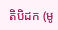តិបិដក (មូ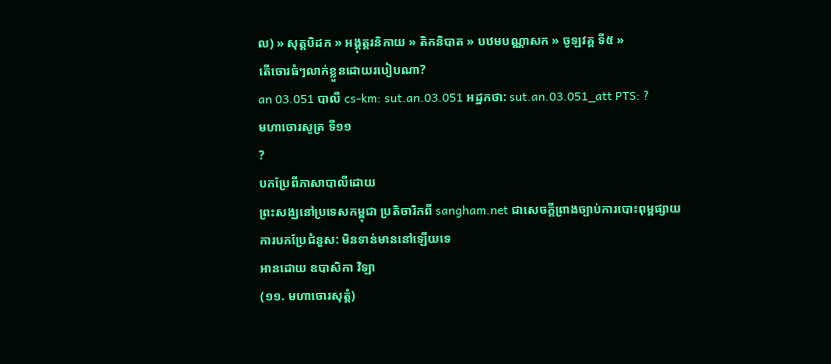ល) » សុត្តបិដក » អង្គុត្តរនិកាយ » តិកនិបាត » បឋមបណ្ណាសក » ចូឡវគ្គ ទី៥ »
តើចោរធំៗលាក់ខ្លួនដោយរបៀបណា?
an 03.051 បាលី cs-km: sut.an.03.051 អដ្ឋកថា: sut.an.03.051_att PTS: ?
មហាចោរសូត្រ ទី១១
?
បកប្រែពីភាសាបាលីដោយ
ព្រះសង្ឃនៅប្រទេសកម្ពុជា ប្រតិចារិកពី sangham.net ជាសេចក្តីព្រាងច្បាប់ការបោះពុម្ពផ្សាយ
ការបកប្រែជំនួស: មិនទាន់មាននៅឡើយទេ
អានដោយ ឧបាសិកា វិឡា
(១១. មហាចោរសុត្តំ)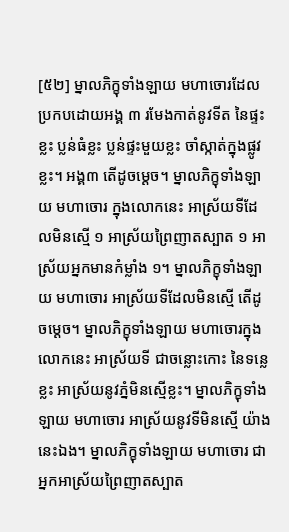[៥២] ម្នាលភិក្ខុទាំងឡាយ មហាចោរដែលប្រកបដោយអង្គ ៣ រមែងកាត់នូវទីត នៃផ្ទះខ្លះ ប្លន់ធំខ្លះ ប្លន់ផ្ទះមួយខ្លះ ចាំស្កាត់ក្នុងផ្លូវខ្លះ។ អង្គ៣ តើដូចម្ដេច។ ម្នាលភិក្ខុទាំងឡាយ មហាចោរ ក្នុងលោកនេះ អាស្រ័យទីដែលមិនស្មើ ១ អាស្រ័យព្រៃញាតស្បាត ១ អាស្រ័យអ្នកមានកំម្លាំង ១។ ម្នាលភិក្ខុទាំងឡាយ មហាចោរ អាស្រ័យទីដែលមិនស្មើ តើដូចម្ដេច។ ម្នាលភិក្ខុទាំងឡាយ មហាចោរក្នុងលោកនេះ អាស្រ័យទី ជាចន្លោះកោះ នៃទន្លេខ្លះ អាស្រ័យនូវភ្នំមិនស្មើខ្លះ។ ម្នាលភិក្ខុទាំងឡាយ មហាចោរ អាស្រ័យនូវទីមិនស្មើ យ៉ាងនេះឯង។ ម្នាលភិក្ខុទាំងឡាយ មហាចោរ ជាអ្នកអាស្រ័យព្រៃញាតស្បាត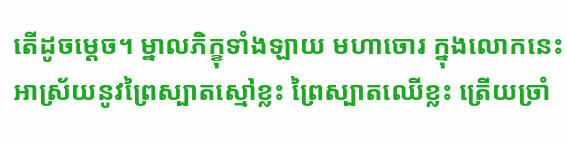តើដូចម្ដេច។ ម្នាលភិក្ខុទាំងឡាយ មហាចោរ ក្នុងលោកនេះ អាស្រ័យនូវព្រៃស្បាតស្មៅខ្លះ ព្រៃស្បាតឈើខ្លះ ត្រើយច្រាំ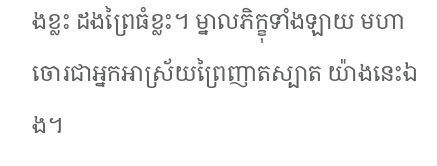ងខ្លះ ដងព្រៃធំខ្លះ។ ម្នាលភិក្ខុទាំងឡាយ មហាចោរជាអ្នកអាស្រ័យព្រៃញាតស្បាត យ៉ាងនេះឯង។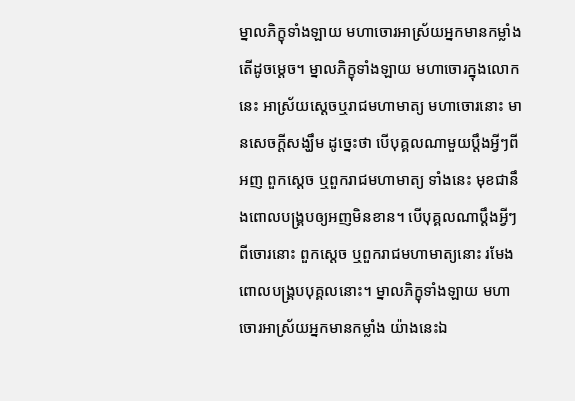ម្នាលភិក្ខុទាំងឡាយ មហាចោរអាស្រ័យអ្នកមានកម្លាំង តើដូចម្ដេច។ ម្នាលភិក្ខុទាំងឡាយ មហាចោរក្នុងលោកនេះ អាស្រ័យស្ដេចឬរាជមហាមាត្យ មហាចោរនោះ មានសេចក្ដីសង្ឃឹម ដូច្នេះថា បើបុគ្គលណាមួយប្ដឹងអ្វីៗពីអញ ពួកស្ដេច ឬពួករាជមហាមាត្យ ទាំងនេះ មុខជានឹងពោលបង្រ្គបឲ្យអញមិនខាន។ បើបុគ្គលណាប្ដឹងអ្វីៗពីចោរនោះ ពួកស្ដេច ឬពួករាជមហាមាត្យនោះ រមែងពោលបង្រ្គបបុគ្គលនោះ។ ម្នាលភិក្ខុទាំងឡាយ មហាចោរអាស្រ័យអ្នកមានកម្លាំង យ៉ាងនេះឯ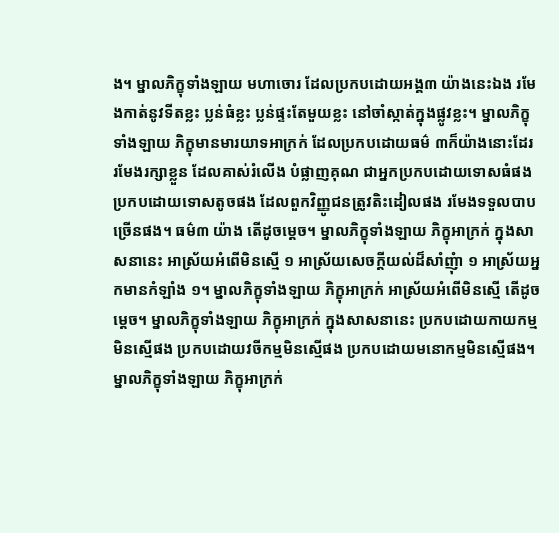ង។ ម្នាលភិក្ខុទាំងឡាយ មហាចោរ ដែលប្រកបដោយអង្គ៣ យ៉ាងនេះឯង រមែងកាត់នូវទីតខ្លះ ប្លន់ធំខ្លះ ប្លន់ផ្ទះតែមួយខ្លះ នៅចាំស្កាត់ក្នុងផ្លូវខ្លះ។ ម្នាលភិក្ខុទាំងឡាយ ភិក្ខុមានមារយាទអាក្រក់ ដែលប្រកបដោយធម៌ ៣ក៏យ៉ាងនោះដែរ រមែងរក្សាខ្លួន ដែលគាស់រំលើង បំផ្លាញគុណ ជាអ្នកប្រកបដោយទោសធំផង ប្រកបដោយទោសតូចផង ដែលពួកវិញ្ញូជនត្រូវតិះដៀលផង រមែងទទួលបាបច្រើនផង។ ធម៌៣ យ៉ាង តើដូចម្ដេច។ ម្នាលភិក្ខុទាំងឡាយ ភិក្ខុអាក្រក់ ក្នុងសាសនានេះ អាស្រ័យអំពើមិនស្មើ ១ អាស្រ័យសេចក្ដីយល់ដ៏សាំញុំា ១ អាស្រ័យអ្នកមានកំឡាំង ១។ ម្នាលភិក្ខុទាំងឡាយ ភិក្ខុអាក្រក់ អាស្រ័យអំពើមិនស្មើ តើដូចម្ដេច។ ម្នាលភិក្ខុទាំងឡាយ ភិក្ខុអាក្រក់ ក្នុងសាសនានេះ ប្រកបដោយកាយកម្មមិនស្មើផង ប្រកបដោយវចីកម្មមិនស្មើផង ប្រកបដោយមនោកម្មមិនស្មើផង។ ម្នាលភិក្ខុទាំងឡាយ ភិក្ខុអាក្រក់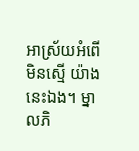អាស្រ័យអំពើមិនស្មើ យ៉ាងនេះឯង។ ម្នាលភិ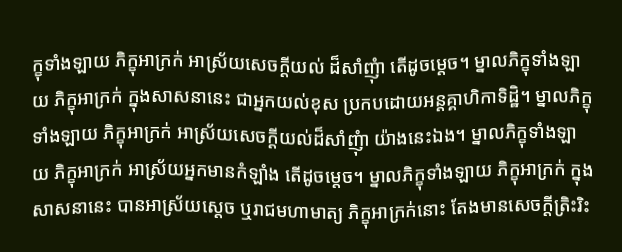ក្ខុទាំងឡាយ ភិក្ខុអាក្រក់ អាស្រ័យសេចក្ដីយល់ ដ៏សាំញុំា តើដូចម្ដេច។ ម្នាលភិក្ខុទាំងឡាយ ភិក្ខុអាក្រក់ ក្នុងសាសនានេះ ជាអ្នកយល់ខុស ប្រកបដោយអន្តគ្គាហិកាទិដ្ឋិ។ ម្នាលភិក្ខុទាំងឡាយ ភិក្ខុអាក្រក់ អាស្រ័យសេចក្ដីយល់ដ៏សាំញុំា យ៉ាងនេះឯង។ ម្នាលភិក្ខុទាំងឡាយ ភិក្ខុអាក្រក់ អាស្រ័យអ្នកមានកំឡាំង តើដូចម្ដេច។ ម្នាលភិក្ខុទាំងឡាយ ភិក្ខុអាក្រក់ ក្នុងសាសនានេះ បានអាស្រ័យស្ដេច ឬរាជមហាមាត្យ ភិក្ខុអាក្រក់នោះ តែងមានសេចក្ដីត្រិះរិះ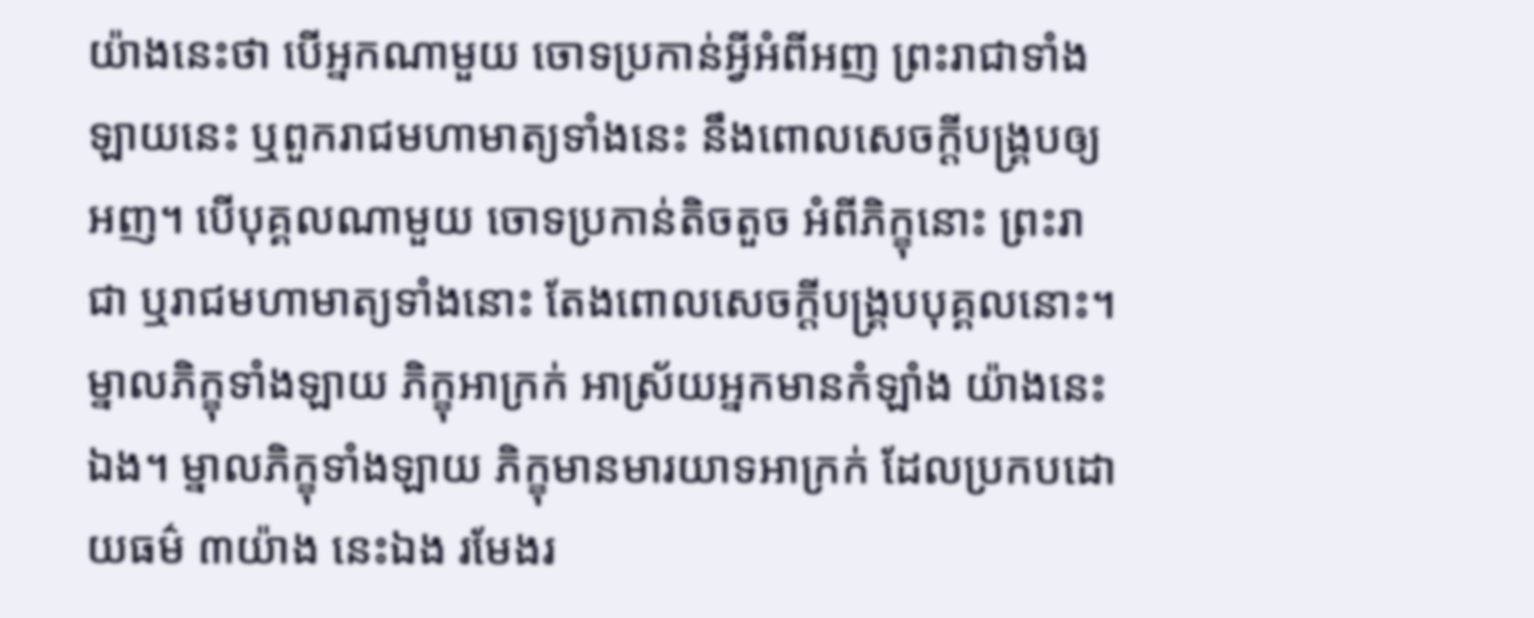យ៉ាងនេះថា បើអ្នកណាមួយ ចោទប្រកាន់អ្វីអំពីអញ ព្រះរាជាទាំងឡាយនេះ ឬពួករាជមហាមាត្យទាំងនេះ នឹងពោលសេចក្ដីបង្រ្គបឲ្យអញ។ បើបុគ្គលណាមួយ ចោទប្រកាន់តិចតួច អំពីភិក្ខុនោះ ព្រះរាជា ឬរាជមហាមាត្យទាំងនោះ តែងពោលសេចក្ដីបង្រ្គបបុគ្គលនោះ។ ម្នាលភិក្ខុទាំងឡាយ ភិក្ខុអាក្រក់ អាស្រ័យអ្នកមានកំឡាំង យ៉ាងនេះឯង។ ម្នាលភិក្ខុទាំងឡាយ ភិក្ខុមានមារយាទអាក្រក់ ដែលប្រកបដោយធម៌ ៣យ៉ាង នេះឯង រមែងរ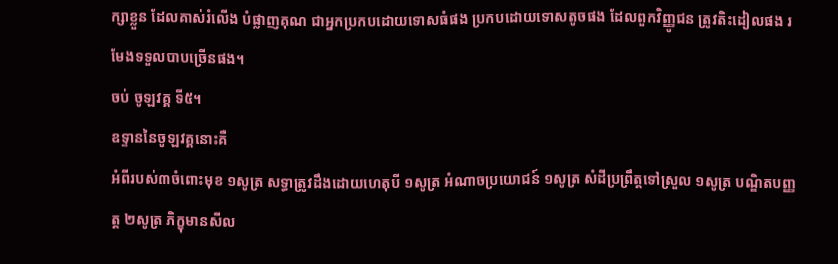ក្សាខ្លួន ដែលគាស់រំលើង បំផ្លាញគុណ ជាអ្នកប្រកបដោយទោសធំផង ប្រកបដោយទោសតូចផង ដែលពួកវិញ្ញូជន ត្រូវតិះដៀលផង រមែងទទួលបាបច្រើនផង។
ចប់ ចូឡវគ្គ ទី៥។
ឧទ្ទាននៃចូឡវគ្គនោះគឺ
អំពីរបស់៣ចំពោះមុខ ១សូត្រ សទ្ធាត្រូវដឹងដោយហេតុបី ១សូត្រ អំណាចប្រយោជន៍ ១សូត្រ សំដីប្រព្រឹត្តទៅស្រួល ១សូត្រ បណ្ឌិតបញ្ញត្ត ២សូត្រ ភិក្ខុមានសីល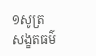១សូត្រ សង្ខតធម៌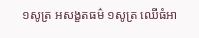១សូត្រ អសង្ខតធម៌ ១សូត្រ ឈើធំអា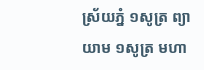ស្រ័យភ្នំ ១សូត្រ ព្យាយាម ១សូត្រ មហា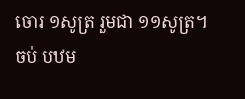ចោរ ១សូត្រ រួមជា ១១សូត្រ។
ចប់ បឋម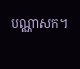បណ្ណាសក។